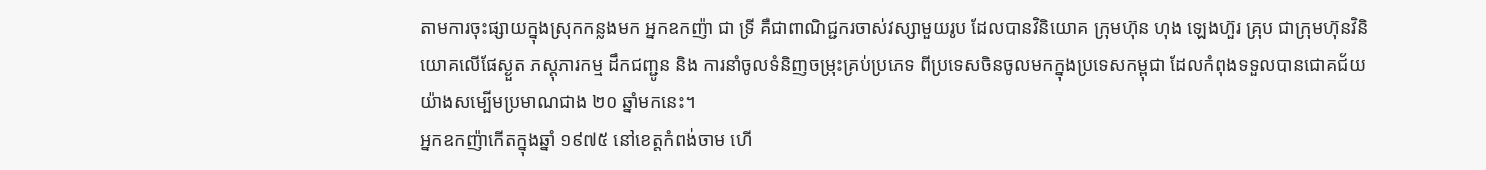តាមការចុះផ្សាយក្នុងស្រុកកន្លងមក អ្នកឧកញ៉ា ជា ទ្រី គឺជាពាណិជ្ជករចាស់វស្សាមួយរូប ដែលបានវិនិយោគ ក្រុមហ៊ុន ហុង ឡេងហ៊ួរ គ្រុប ជាក្រុមហ៊ុនវិនិយោគលើផែស្ងួត ភស្តុភារកម្ម ដឹកជញ្ជូន និង ការនាំចូលទំនិញចម្រុះគ្រប់ប្រភេទ ពីប្រទេសចិនចូលមកក្នុងប្រទេសកម្ពុជា ដែលកំពុងទទួលបានជោគជ័យយ៉ាងសម្បើមប្រមាណជាង ២០ ឆ្នាំមកនេះ។
អ្នកឧកញ៉ាកើតក្នុងឆ្នាំ ១៩៧៥ នៅខេត្តកំពង់ចាម ហើ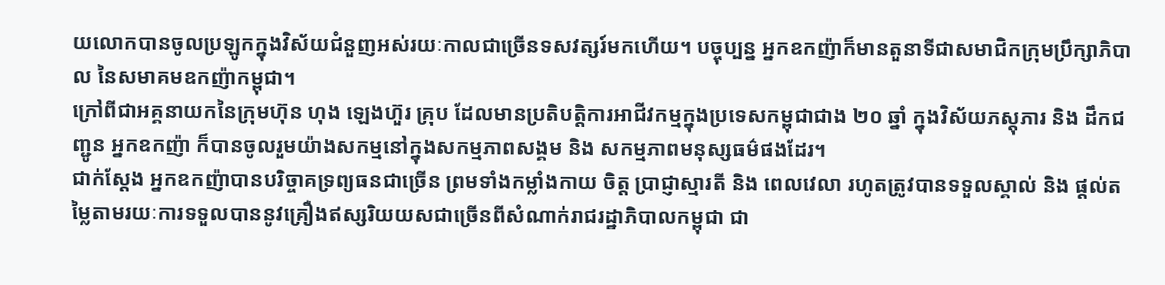យលោកបានចូលប្រឡូកក្នុងវិស័យជំនួញអស់រយៈកាលជាច្រើនទសវត្សរ៍មកហើយ។ បច្ចុប្បន្ន អ្នកឧកញ៉ាក៏មានតួនាទីជាសមាជិកក្រុមប្រឹក្សាភិបាល នៃសមាគមឧកញ៉ាកម្ពុជា។
ក្រៅពីជាអគ្គនាយកនៃក្រុមហ៊ុន ហុង ឡេងហ៊ួរ គ្រុប ដែលមានប្រតិបត្តិការអាជីវកម្មក្នុងប្រទេសកម្ពុជាជាង ២០ ឆ្នាំ ក្នុងវិស័យភស្តុភារ និង ដឹកជញ្ជូន អ្នកឧកញ៉ា ក៏បានចូលរួមយ៉ាងសកម្មនៅក្នុងសកម្មភាពសង្គម និង សកម្មភាពមនុស្សធម៌ផងដែរ។
ជាក់ស្តែង អ្នកឧកញ៉ាបានបរិច្ចាគទ្រព្យធនជាច្រើន ព្រមទាំងកម្លាំងកាយ ចិត្ត ប្រាជ្ញាស្មារតី និង ពេលវេលា រហូតត្រូវបានទទួលស្គាល់ និង ផ្តល់តម្លៃតាមរយៈការទទួលបាននូវគ្រឿងឥស្សរិយយសជាច្រើនពីសំណាក់រាជរដ្ឋាភិបាលកម្ពុជា ជា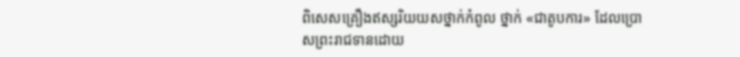ពិសេសគ្រឿងឥស្សរិយយសថ្នាក់កំពូល ថ្នាក់ «ជាតូបការ» ដែលប្រោសព្រះរាជទានដោយ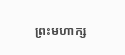ព្រះមហាក្ស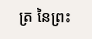ត្រ នៃព្រះ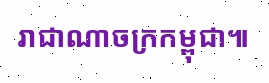រាជាណាចក្រកម្ពុជា៕